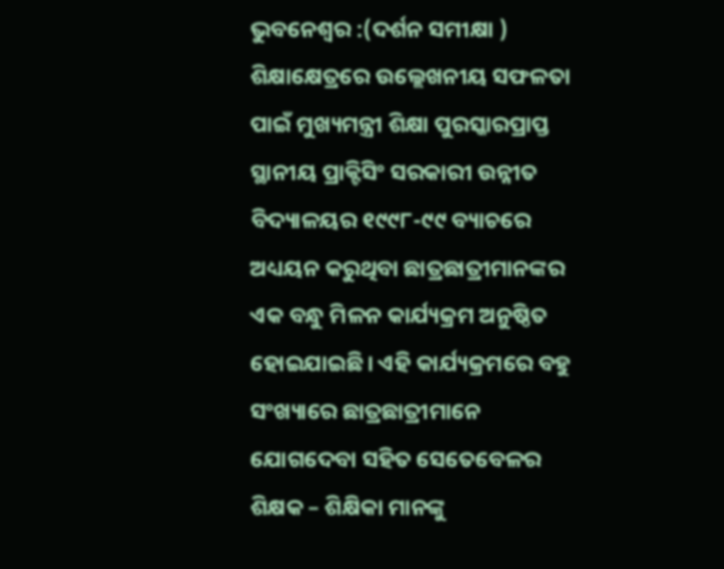ଭୁବନେଶ୍ୱର :(ଦର୍ଶନ ସମୀକ୍ଷା ) ଶିକ୍ଷାକ୍ଷେତ୍ରରେ ଉଲ୍ଲେଖନୀୟ ସଫଳତା ପାଇଁ ମୁଖ୍ୟମନ୍ତ୍ରୀ ଶିକ୍ଷା ପୁରସ୍କାରପ୍ରାପ୍ତ ସ୍ଥାନୀୟ ପ୍ରାକ୍ଟିସିଂ ସରକାରୀ ଉନ୍ନୀତ ବିଦ୍ୟାଳୟର ୧୯୯୮-୯୯ ବ୍ୟାଚରେ ଅଧ୍ୟୟନ କରୁଥିବା ଛାତ୍ରଛାତ୍ରୀମାନଙ୍କର ଏକ ବନ୍ଧୁ ମିଳନ କାର୍ଯ୍ୟକ୍ରମ ଅନୁଷ୍ଠିତ ହୋଇଯାଇଛି। ଏହି କାର୍ଯ୍ୟକ୍ରମରେ ବହୁ ସଂଖ୍ୟାରେ ଛାତ୍ରଛାତ୍ରୀମାନେ ଯୋଗଦେବା ସହିତ ସେତେବେଳର ଶିକ୍ଷକ – ଶିକ୍ଷିକା ମାନଙ୍କୁ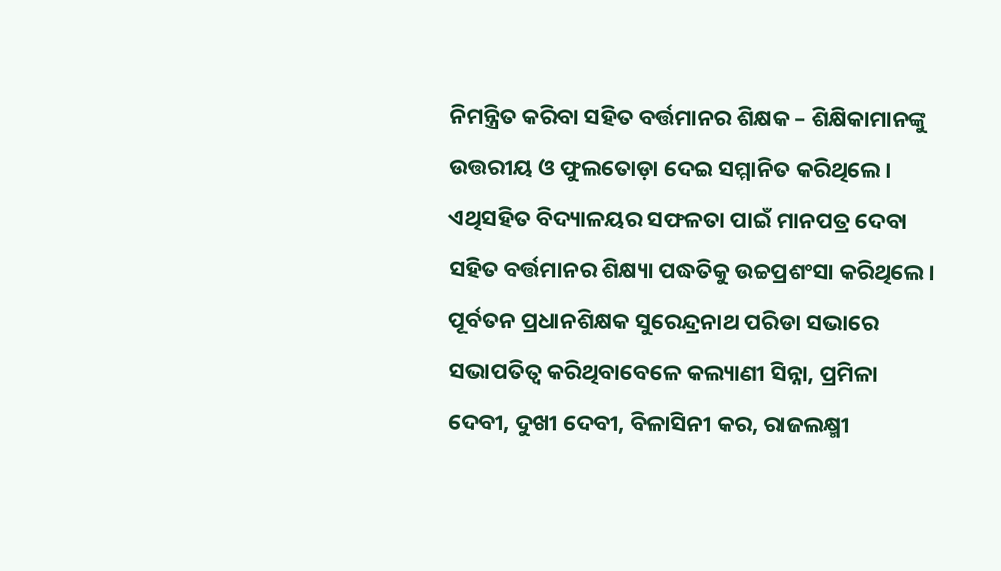ନିମନ୍ତ୍ରିତ କରିବା ସହିତ ବର୍ତ୍ତମାନର ଶିକ୍ଷକ – ଶିକ୍ଷିକାମାନଙ୍କୁ ଉତ୍ତରୀୟ ଓ ଫୁଲତୋଡ଼ା ଦେଇ ସମ୍ମାନିତ କରିଥିଲେ। ଏଥିସହିତ ବିଦ୍ୟାଳୟର ସଫଳତା ପାଇଁ ମାନପତ୍ର ଦେବା ସହିତ ବର୍ତ୍ତମାନର ଶିକ୍ଷ୍ୟା ପଦ୍ଧତିକୁ ଉଚ୍ଚପ୍ରଶଂସା କରିଥିଲେ। ପୂର୍ବତନ ପ୍ରଧାନଶିକ୍ଷକ ସୁରେନ୍ଦ୍ରନାଥ ପରିଡା ସଭାରେ ସଭାପତିତ୍ୱ କରିଥିବାବେଳେ କଲ୍ୟାଣୀ ସିନ୍ନା, ପ୍ରମିଳା ଦେବୀ, ଦୁଖୀ ଦେବୀ, ବିଳାସିନୀ କର, ରାଜଲକ୍ଷ୍ମୀ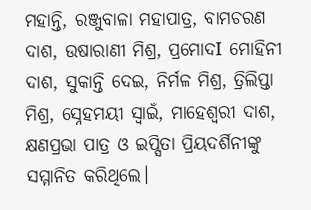ମହାନ୍ତି, ରଞ୍ଜୁବାଳା ମହାପାତ୍ର, ବାମଚରଣ ଦାଶ, ଉଷାରାଣୀ ମିଶ୍ର, ପ୍ରମୋଦI ମୋହିନୀ ଦାଶ, ସୁକାନ୍ତି ଦେଇ, ନିର୍ମଳ ମିଶ୍ର, ତ୍ରିଲିପ୍ତା ମିଶ୍ର, ସ୍ନେହମୟୀ ସ୍ୱାଇଁ, ମାହେଶ୍ୱରୀ ଦାଶ, କ୍ଷଣପ୍ରଭା ପାତ୍ର ଓ ଇପ୍ସିତା ପ୍ରିୟଦର୍ଶିନୀଙ୍କୁ ସମ୍ମାନିତ କରିଥିଲେ।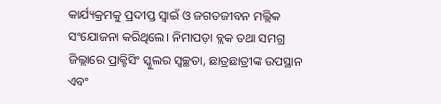କାର୍ଯ୍ୟକ୍ରମକୁ ପ୍ରଦୀପ୍ତ ସ୍ୱାଇଁ ଓ ଜଗତଜୀବନ ମଲ୍ଲିକ ସଂଯୋଜନା କରିଥିଲେ। ନିମାପଡ଼ା ବ୍ଲକ ତଥା ସମଗ୍ର ଜିଲ୍ଲାରେ ପ୍ରାକ୍ଟିସିଂ ସ୍କୁଲର ସ୍ୱଚ୍ଛତା, ଛାତ୍ରଛାତ୍ରୀଙ୍କ ଉପସ୍ଥାନ ଏବଂ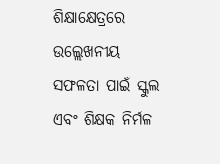ଶିକ୍ଷାକ୍ଷେତ୍ରରେ ଉଲ୍ଲେଖନୀୟ ସଫଳତା ପାଇଁ ସ୍କୁଲ ଏବଂ ଶିକ୍ଷକ ନିର୍ମଳ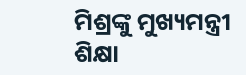ମିଶ୍ରଙ୍କୁ ମୁଖ୍ୟମନ୍ତ୍ରୀ ଶିକ୍ଷା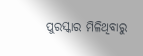ପୁରସ୍କାର ମିଳିଥିବାରୁ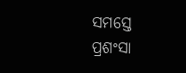ସମସ୍ତେ ପ୍ରଶଂସା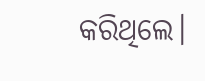କରିଥିଲେ।